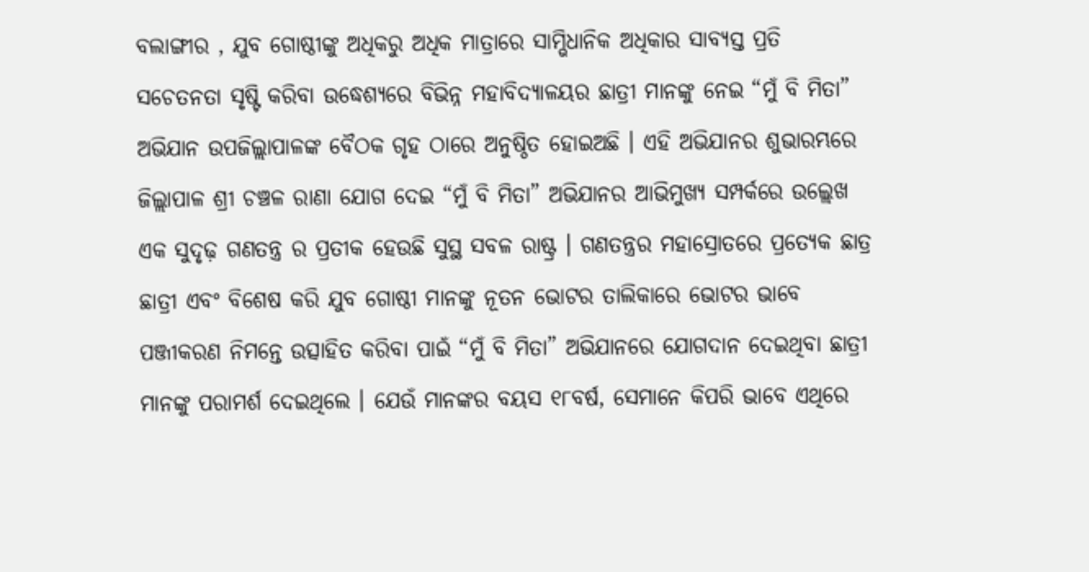ବଲାଙ୍ଗୀର , ଯୁବ ଗୋଷ୍ଠୀଙ୍କୁ ଅଧିକରୁ ଅଧିକ ମାତ୍ରାରେ ସାମ୍ଭିଧାନିକ ଅଧିକାର ସାବ୍ୟସ୍ତ ପ୍ରତି ସଚେତନତା ସୃଷ୍ଟି କରିବା ଉଦ୍ଧେଶ୍ୟରେ ବିଭିନ୍ନ ମହାବିଦ୍ୟାଳୟର ଛାତ୍ରୀ ମାନଙ୍କୁ ନେଇ “ମୁଁ ବି ମିତା” ଅଭିଯାନ ଉପଜିଲ୍ଲାପାଳଙ୍କ ବୈଠକ ଗୃହ ଠାରେ ଅନୁଷ୍ଠିତ ହୋଇଅଛି । ଏହି ଅଭିଯାନର ଶୁଭାରମ୍ଭରେ ଜିଲ୍ଲାପାଳ ଶ୍ରୀ ଚଞ୍ଚଳ ରାଣା ଯୋଗ ଦେଇ “ମୁଁ ବି ମିତା” ଅଭିଯାନର ଆଭିମୁଖ୍ୟ ସମ୍ପର୍କରେ ଉଲ୍ଲେଖ ଏକ ସୁଦୃଢ଼ ଗଣତନ୍ତ୍ର ର ପ୍ରତୀକ ହେଉଛି ସୁସ୍ଥ ସବଳ ରାଷ୍ଟ୍ର । ଗଣତନ୍ତ୍ରର ମହାସ୍ରୋତରେ ପ୍ରତ୍ୟେକ ଛାତ୍ର ଛାତ୍ରୀ ଏବଂ ବିଶେଷ କରି ଯୁବ ଗୋଷ୍ଠୀ ମାନଙ୍କୁ ନୂତନ ଭୋଟର ତାଲିକାରେ ଭୋଟର ଭାବେ ପଞ୍ଜୀକରଣ ନିମନ୍ତେ ଉତ୍ସାହିତ କରିବା ପାଇଁ “ମୁଁ ବି ମିତା” ଅଭିଯାନରେ ଯୋଗଦାନ ଦେଇଥିବା ଛାତ୍ରୀ ମାନଙ୍କୁ ପରାମର୍ଶ ଦେଇଥିଲେ । ଯେଉଁ ମାନଙ୍କର ବୟସ ୧୮ବର୍ଷ, ସେମାନେ କିପରି ଭାବେ ଏଥିରେ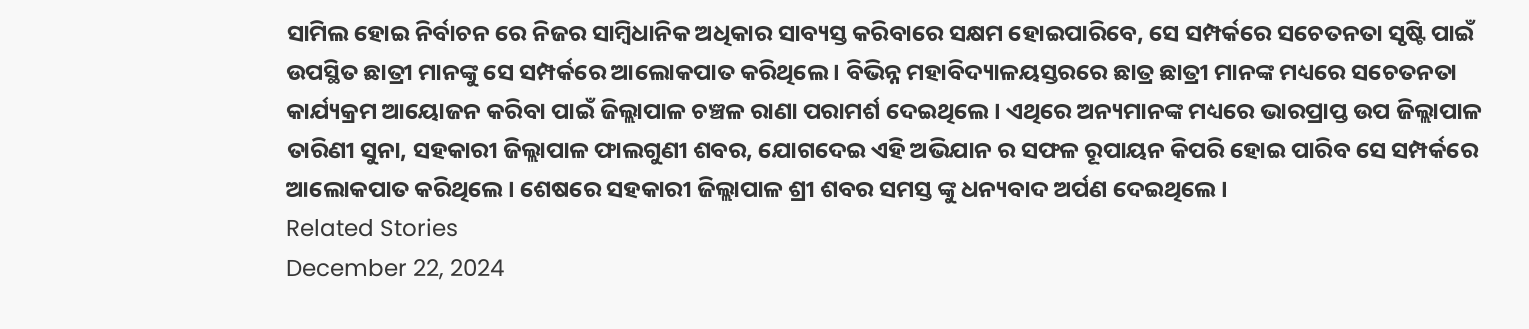ସାମିଲ ହୋଇ ନିର୍ବାଚନ ରେ ନିଜର ସାମ୍ବିଧାନିକ ଅଧିକାର ସାବ୍ୟସ୍ତ କରିବାରେ ସକ୍ଷମ ହୋଇପାରିବେ, ସେ ସମ୍ପର୍କରେ ସଚେତନତା ସୃଷ୍ଟି ପାଇଁ ଉପସ୍ଥିତ ଛାତ୍ରୀ ମାନଙ୍କୁ ସେ ସମ୍ପର୍କରେ ଆଲୋକପାତ କରିଥିଲେ । ବିଭିନ୍ନ ମହାବିଦ୍ୟାଳୟସ୍ତରରେ ଛାତ୍ର ଛାତ୍ରୀ ମାନଙ୍କ ମଧ୍ୟରେ ସଚେତନତା କାର୍ଯ୍ୟକ୍ରମ ଆୟୋଜନ କରିବା ପାଇଁ ଜିଲ୍ଲାପାଳ ଚଞ୍ଚଳ ରାଣା ପରାମର୍ଶ ଦେଇଥିଲେ। ଏଥିରେ ଅନ୍ୟମାନଙ୍କ ମଧ୍ୟରେ ଭାରପ୍ରାପ୍ତ ଉପ ଜିଲ୍ଲାପାଳ ତାରିଣୀ ସୁନା, ସହକାରୀ ଜିଲ୍ଲାପାଳ ଫାଲଗୁଣୀ ଶବର, ଯୋଗଦେଇ ଏହି ଅଭିଯାନ ର ସଫଳ ରୂପାୟନ କିପରି ହୋଇ ପାରିବ ସେ ସମ୍ପର୍କରେ ଆଲୋକପାତ କରିଥିଲେ। ଶେଷରେ ସହକାରୀ ଜିଲ୍ଲାପାଳ ଶ୍ରୀ ଶବର ସମସ୍ତ ଙ୍କୁ ଧନ୍ୟବାଦ ଅର୍ପଣ ଦେଇଥିଲେ।
Related Stories
December 22, 2024